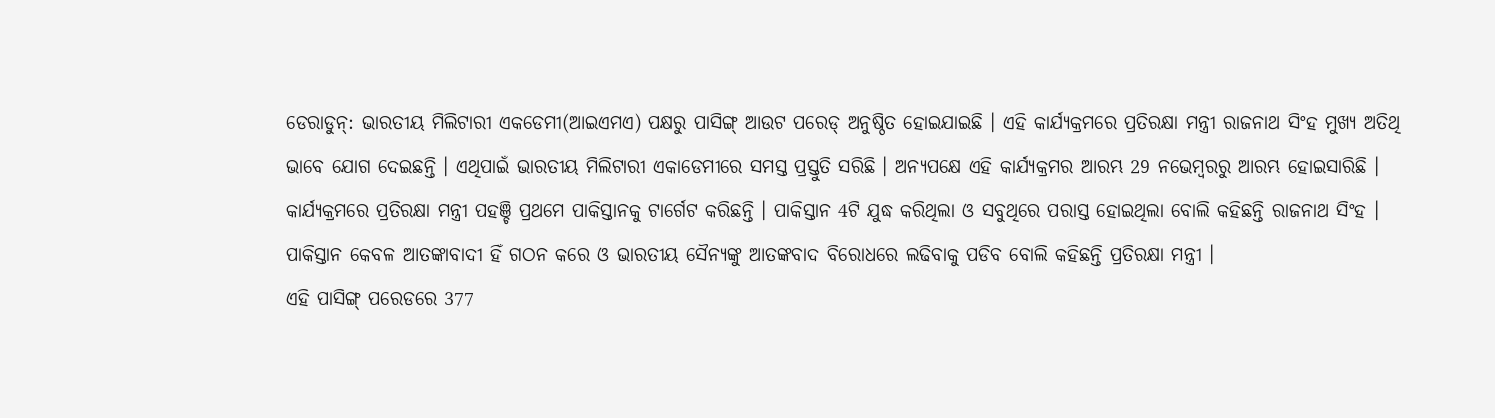ଡେରାଡୁନ୍: ଭାରତୀୟ ମିଲିଟାରୀ ଏକଡେମୀ(ଆଇଏମଏ) ପକ୍ଷରୁ ପାସିଙ୍ଗ୍ ଆଉଟ ପରେଡ୍ ଅନୁଷ୍ଠିତ ହୋଇଯାଇଛି । ଏହି କାର୍ଯ୍ୟକ୍ରମରେ ପ୍ରତିରକ୍ଷା ମନ୍ତ୍ରୀ ରାଜନାଥ ସିଂହ ମୁଖ୍ୟ ଅତିଥି ଭାବେ ଯୋଗ ଦେଇଛନ୍ତି । ଏଥିପାଇଁ ଭାରତୀୟ ମିଲିଟାରୀ ଏକାଡେମୀରେ ସମସ୍ତ ପ୍ରସ୍ତୁତି ସରିଛି । ଅନ୍ୟପକ୍ଷେ ଏହି କାର୍ଯ୍ୟକ୍ରମର ଆରମ୍ଭ 29 ନଭେମ୍ବରରୁ ଆରମ୍ଭ ହୋଇସାରିଛି ।
କାର୍ଯ୍ୟକ୍ରମରେ ପ୍ରତିରକ୍ଷା ମନ୍ତ୍ରୀ ପହଞ୍ଚି ପ୍ରଥମେ ପାକିସ୍ତାନକୁ ଟାର୍ଗେଟ କରିଛନ୍ତି । ପାକିସ୍ତାନ 4ଟି ଯୁଦ୍ଧ କରିଥିଲା ଓ ସବୁଥିରେ ପରାସ୍ତ ହୋଇଥିଲା ବୋଲି କହିଛନ୍ତି ରାଜନାଥ ସିଂହ । ପାକିସ୍ତାନ କେବଳ ଆତଙ୍କାବାଦୀ ହିଁ ଗଠନ କରେ ଓ ଭାରତୀୟ ସୈନ୍ୟଙ୍କୁ ଆତଙ୍କବାଦ ବିରୋଧରେ ଲଢିବାକୁ ପଡିବ ବୋଲି କହିଛନ୍ତି ପ୍ରତିରକ୍ଷା ମନ୍ତ୍ରୀ ।
ଏହି ପାସିଙ୍ଗ୍ ପରେଡରେ 377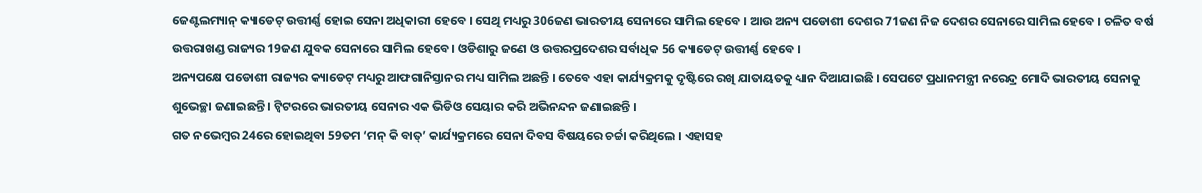ଜେଣ୍ଟଲମ୍ୟାନ୍ କ୍ୟାଡେଟ୍ ଉତ୍ତୀର୍ଣ୍ଣ ହୋଇ ସେନା ଅଧିକାରୀ ହେବେ । ସେଥି ମଧ୍ୟରୁ 306ଜଣ ଭାରତୀୟ ସେନାରେ ସାମିଲ ହେବେ । ଆଉ ଅନ୍ୟ ପଡୋଶୀ ଦେଶର 71ଜଣ ନିଜ ଦେଶର ସେନାରେ ସାମିଲ ହେବେ । ଚଳିତ ବର୍ଷ ଉତ୍ତରାଖଣ୍ଡ ରାଜ୍ୟର 19ଜଣ ଯୁବକ ସେନାରେ ସାମିଲ ହେବେ । ଓଡିଶାରୁ ଜଣେ ଓ ଉତ୍ତରପ୍ରଦେଶର ସର୍ବାଧିକ 56 କ୍ୟାଡେଟ୍ ଉତ୍ତୀର୍ଣ୍ଣ ହେବେ ।
ଅନ୍ୟପକ୍ଷେ ପଡୋଶୀ ରାଜ୍ୟର କ୍ୟାଡେଟ୍ ମଧ୍ୟରୁ ଆଫଗାନିସ୍ତାନର ମଧ୍ୟ ସାମିଲ ଅଛନ୍ତି । ତେବେ ଏହା କାର୍ଯ୍ୟକ୍ରମକୁ ଦୃଷ୍ଟିରେ ରଖି ଯାତାୟତକୁ ଧ୍ୟାନ ଦିଆଯାଇଛି । ସେପଟେ ପ୍ରଧାନମନ୍ତ୍ରୀ ନରେନ୍ଦ୍ର ମୋଦି ଭାରତୀୟ ସେନାକୁ ଶୁଭେଚ୍ଛା ଜଣାଇଛନ୍ତି । ଟ୍ବିଟରରେ ଭାରତୀୟ ସେନାର ଏକ ଭିଡିଓ ସେୟାର କରି ଅଭିନନ୍ଦନ ଜଣାଇଛନ୍ତି ।
ଗତ ନଭେମ୍ବର 24ରେ ହୋଇଥିବା 59ତମ ‘ମନ୍ କି ବାତ୍’ କାର୍ଯ୍ୟକ୍ରମରେ ସେନା ଦିବସ ବିଷୟରେ ଚର୍ଚ୍ଚା କରିଥିଲେ । ଏହାସହ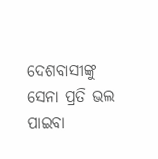ଦେଶବାସୀଙ୍କୁ ସେନା ପ୍ରତି ଭଲ ପାଇବା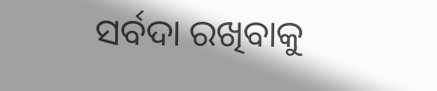ସର୍ବଦା ରଖିବାକୁ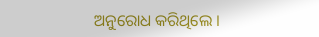ଅନୁରୋଧ କରିଥିଲେ ।